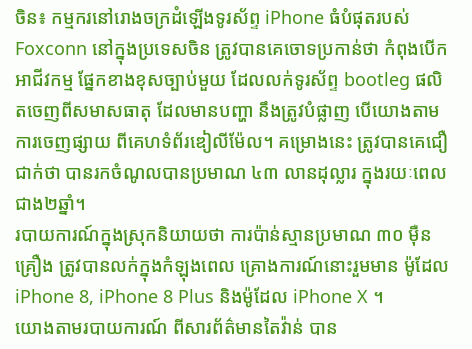ចិន៖ កម្មករនៅរោងចក្រដំឡើងទូរស័ព្ទ iPhone ធំបំផុតរបស់ Foxconn នៅក្នុងប្រទេសចិន ត្រូវបានគេចោទប្រកាន់ថា កំពុងបើកអាជីវកម្ម ផ្នែកខាងខុសច្បាប់មួយ ដែលលក់ទូរស័ព្ទ bootleg ផលិតចេញពីសមាសធាតុ ដែលមានបញ្ហា នឹងត្រូវបំផ្លាញ បើយោងតាមការចេញផ្សាយ ពីគេហទំព័រឌៀលីម៉ែល។ គម្រោងនេះ ត្រូវបានគេជឿជាក់ថា បានរកចំណូលបានប្រមាណ ៤៣ លានដុល្លារ ក្នុងរយៈពេលជាង២ឆ្នាំ។
របាយការណ៍ក្នុងស្រុកនិយាយថា ការប៉ាន់ស្មានប្រមាណ ៣០ ម៉ឺនគ្រឿង ត្រូវបានលក់ក្នុងកំឡុងពេល គ្រោងការណ៍នោះរួមមាន ម៉ូដែល iPhone 8, iPhone 8 Plus និងម៉ូដែល iPhone X ។
យោងតាមរបាយការណ៍ ពីសារព័ត៌មានតៃវ៉ាន់ បាន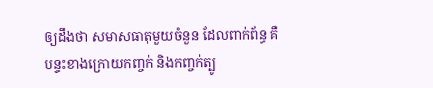ឲ្យដឹងថា សមាសធាតុមួយចំនួន ដែលពាក់ព័ន្ធ គឺបន្ទះខាងក្រោយកញ្ចក់ និងកញ្ចក់ត្បូ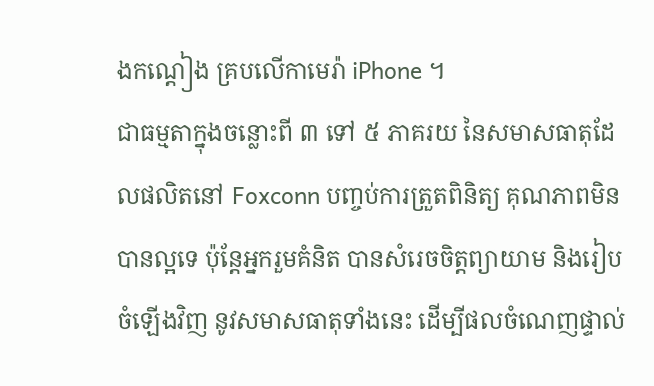ងកណ្តៀង គ្របលើកាមេរ៉ា iPhone ។
ជាធម្មតាក្នុងចន្លោះពី ៣ ទៅ ៥ ភាគរយ នៃសមាសធាតុដែលផលិតនៅ Foxconn បញ្ចប់ការត្រួតពិនិត្យ គុណភាពមិនបានល្អទេ ប៉ុន្តែអ្នករួមគំនិត បានសំរេចចិត្តព្យាយាម និងរៀបចំឡើងវិញ នូវសមាសធាតុទាំងនេះ ដើម្បីផលចំណេញផ្ទាល់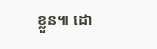ខ្លួន៕ ដោ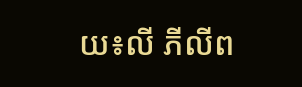យ៖លី ភីលីព